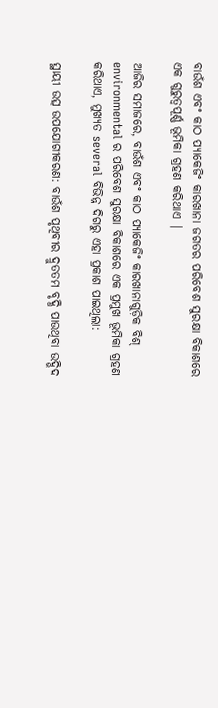ବାଉଁଶ ଏବଂ କାଠ ପ୍ୟାକେଜିଂ କାରଖାନା ଜଗତର ପରିବେଶ ସୁରକ୍ଷା ବିକାଶରେ ଏକ ଗୁରୁତ୍ୱପୂର୍ଣ୍ଣ ଭୂମିକା ଗ୍ରହଣ କରିଥାଏ |

ଆଜିର ସମାଜରେ, ବାଉଁଶ ଏବଂ କାଠ ପ୍ୟାକେଜିଂ କାରଖାନାଗୁଡ଼ିକ ବିଶ୍ environmental ର ପରିବେଶ ସୁରକ୍ଷା ବିକାଶରେ ଏକ ପ୍ରମୁଖ ଭୂମିକା ଗ୍ରହଣ କରିଥାଏ, ମୁଖ୍ୟତ several ବିଭିନ୍ନ ଦିଗରୁ ଏହା ପ୍ରକାଶ ପାଇଥିଲା:

ସ୍ଥାୟୀ ଉତ୍ସ ଉପଯୋଗୀକରଣ: ବାଉଁଶ ପୃଥିବୀର ଦ୍ରୁତତମ ବୃଦ୍ଧି ପାଉଥିବା ଉଦ୍ଭିଦ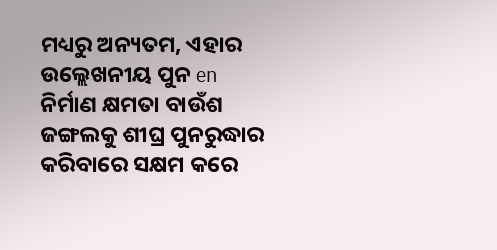ମଧ୍ୟରୁ ଅନ୍ୟତମ, ଏହାର ଉଲ୍ଲେଖନୀୟ ପୁନ en ନିର୍ମାଣ କ୍ଷମତା ବାଉଁଶ ଜଙ୍ଗଲକୁ ଶୀଘ୍ର ପୁନରୁଦ୍ଧାର କରିବାରେ ସକ୍ଷମ କରେ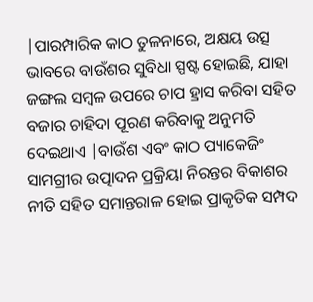|ପାରମ୍ପାରିକ କାଠ ତୁଳନାରେ, ଅକ୍ଷୟ ଉତ୍ସ ଭାବରେ ବାଉଁଶର ସୁବିଧା ସ୍ପଷ୍ଟ ହୋଇଛି, ଯାହା ଜଙ୍ଗଲ ସମ୍ବଳ ଉପରେ ଚାପ ହ୍ରାସ କରିବା ସହିତ ବଜାର ଚାହିଦା ପୂରଣ କରିବାକୁ ଅନୁମତି ଦେଇଥାଏ |ବାଉଁଶ ଏବଂ କାଠ ପ୍ୟାକେଜିଂ ସାମଗ୍ରୀର ଉତ୍ପାଦନ ପ୍ରକ୍ରିୟା ନିରନ୍ତର ବିକାଶର ନୀତି ସହିତ ସମାନ୍ତରାଳ ହୋଇ ପ୍ରାକୃତିକ ସମ୍ପଦ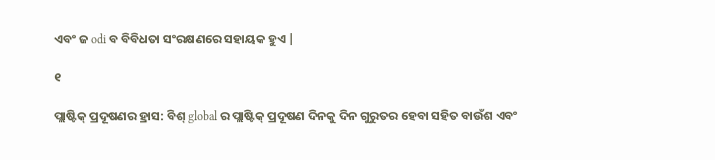ଏବଂ ଜ odi ବ ବିବିଧତା ସଂରକ୍ଷଣରେ ସହାୟକ ହୁଏ |

୧

ପ୍ଲାଷ୍ଟିକ୍ ପ୍ରଦୂଷଣର ହ୍ରାସ: ବିଶ୍ global ର ପ୍ଲାଷ୍ଟିକ୍ ପ୍ରଦୂଷଣ ଦିନକୁ ଦିନ ଗୁରୁତର ହେବା ସହିତ ବାଉଁଶ ଏବଂ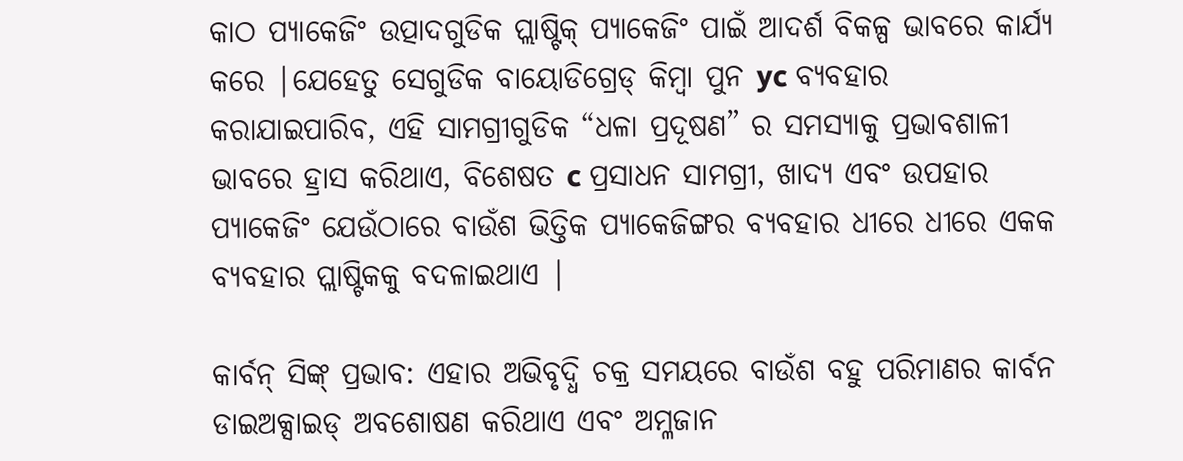କାଠ ପ୍ୟାକେଜିଂ ଉତ୍ପାଦଗୁଡିକ ପ୍ଲାଷ୍ଟିକ୍ ପ୍ୟାକେଜିଂ ପାଇଁ ଆଦର୍ଶ ବିକଳ୍ପ ଭାବରେ କାର୍ଯ୍ୟ କରେ |ଯେହେତୁ ସେଗୁଡିକ ବାୟୋଡିଗ୍ରେଡ୍ କିମ୍ବା ପୁନ yc ବ୍ୟବହାର କରାଯାଇପାରିବ, ଏହି ସାମଗ୍ରୀଗୁଡିକ “ଧଳା ପ୍ରଦୂଷଣ” ର ସମସ୍ୟାକୁ ପ୍ରଭାବଶାଳୀ ଭାବରେ ହ୍ରାସ କରିଥାଏ, ବିଶେଷତ c ପ୍ରସାଧନ ସାମଗ୍ରୀ, ଖାଦ୍ୟ ଏବଂ ଉପହାର ପ୍ୟାକେଜିଂ ଯେଉଁଠାରେ ବାଉଁଶ ଭିତ୍ତିକ ପ୍ୟାକେଜିଙ୍ଗର ବ୍ୟବହାର ଧୀରେ ଧୀରେ ଏକକ ବ୍ୟବହାର ପ୍ଲାଷ୍ଟିକକୁ ବଦଳାଇଥାଏ |

କାର୍ବନ୍ ସିଙ୍କ୍ ପ୍ରଭାବ: ଏହାର ଅଭିବୃଦ୍ଧି ଚକ୍ର ସମୟରେ ବାଉଁଶ ବହୁ ପରିମାଣର କାର୍ବନ ଡାଇଅକ୍ସାଇଡ୍ ଅବଶୋଷଣ କରିଥାଏ ଏବଂ ଅମ୍ଳଜାନ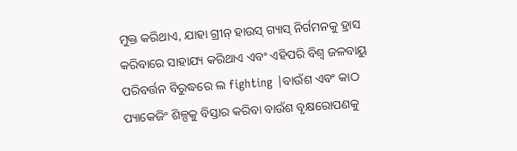ମୁକ୍ତ କରିଥାଏ, ଯାହା ଗ୍ରୀନ୍ ହାଉସ୍ ଗ୍ୟାସ୍ ନିର୍ଗମନକୁ ହ୍ରାସ କରିବାରେ ସାହାଯ୍ୟ କରିଥାଏ ଏବଂ ଏହିପରି ବିଶ୍ୱ ଜଳବାୟୁ ପରିବର୍ତ୍ତନ ବିରୁଦ୍ଧରେ ଲ fighting |ବାଉଁଶ ଏବଂ କାଠ ପ୍ୟାକେଜିଂ ଶିଳ୍ପକୁ ବିସ୍ତାର କରିବା ବାଉଁଶ ବୃକ୍ଷରୋପଣକୁ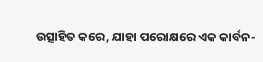ଉତ୍ସାହିତ କରେ, ଯାହା ପରୋକ୍ଷରେ ଏକ କାର୍ବନ-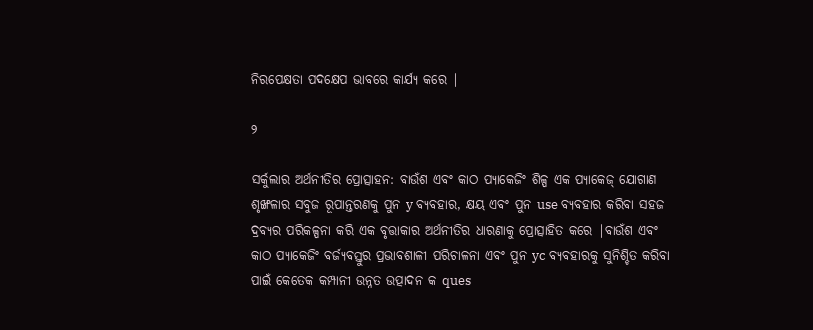ନିରପେକ୍ଷତା ପଦକ୍ଷେପ ଭାବରେ କାର୍ଯ୍ୟ କରେ |

୨

ସର୍କୁଲାର ଅର୍ଥନୀତିର ପ୍ରୋତ୍ସାହନ: ବାଉଁଶ ଏବଂ କାଠ ପ୍ୟାକେଜିଂ ଶିଳ୍ପ ଏକ ପ୍ୟାକେଜ୍ ଯୋଗାଣ ଶୃଙ୍ଖଳାର ସବୁଜ ରୂପାନ୍ତରଣକୁ ପୁନ y ବ୍ୟବହାର, କ୍ଷୟ ଏବଂ ପୁନ use ବ୍ୟବହାର କରିବା ସହଜ ଦ୍ରବ୍ୟର ପରିକଳ୍ପନା କରି ଏକ ବୃତ୍ତାକାର ଅର୍ଥନୀତିର ଧାରଣାକୁ ପ୍ରୋତ୍ସାହିତ କରେ |ବାଉଁଶ ଏବଂ କାଠ ପ୍ୟାକେଜିଂ ବର୍ଜ୍ୟବସ୍ତୁର ପ୍ରଭାବଶାଳୀ ପରିଚାଳନା ଏବଂ ପୁନ yc ବ୍ୟବହାରକୁ ସୁନିଶ୍ଚିତ କରିବା ପାଇଁ କେତେକ କମ୍ପାନୀ ଉନ୍ନତ ଉତ୍ପାଦନ କ ques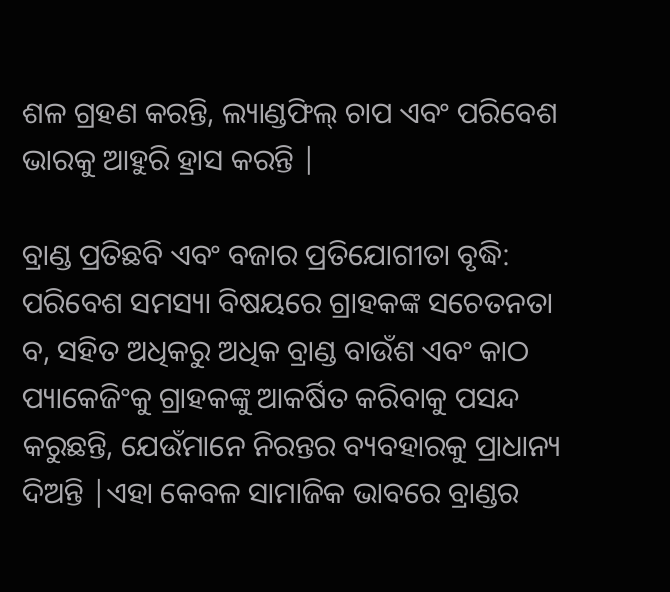ଶଳ ଗ୍ରହଣ କରନ୍ତି, ଲ୍ୟାଣ୍ଡଫିଲ୍ ଚାପ ଏବଂ ପରିବେଶ ଭାରକୁ ଆହୁରି ହ୍ରାସ କରନ୍ତି |

ବ୍ରାଣ୍ଡ ପ୍ରତିଛବି ଏବଂ ବଜାର ପ୍ରତିଯୋଗୀତା ବୃଦ୍ଧି: ପରିବେଶ ସମସ୍ୟା ବିଷୟରେ ଗ୍ରାହକଙ୍କ ସଚେତନତା ବ, ସହିତ ଅଧିକରୁ ଅଧିକ ବ୍ରାଣ୍ଡ ବାଉଁଶ ଏବଂ କାଠ ପ୍ୟାକେଜିଂକୁ ଗ୍ରାହକଙ୍କୁ ଆକର୍ଷିତ କରିବାକୁ ପସନ୍ଦ କରୁଛନ୍ତି, ଯେଉଁମାନେ ନିରନ୍ତର ବ୍ୟବହାରକୁ ପ୍ରାଧାନ୍ୟ ଦିଅନ୍ତି |ଏହା କେବଳ ସାମାଜିକ ଭାବରେ ବ୍ରାଣ୍ଡର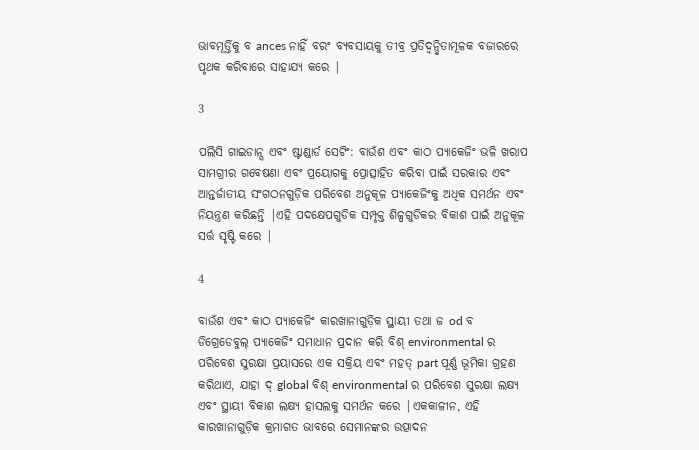ଭାବମୂର୍ତ୍ତିକୁ ବ ances ନାହିଁ ବରଂ ବ୍ୟବସାୟକୁ ତୀବ୍ର ପ୍ରତିଦ୍ୱନ୍ଦ୍ୱିତାମୂଳକ ବଜାରରେ ପୃଥକ କରିବାରେ ସାହାଯ୍ୟ କରେ |

3

ପଲିସି ଗାଇଡାନ୍ସ ଏବଂ ଷ୍ଟାଣ୍ଡାର୍ଡ ସେଟିଂ: ବାଉଁଶ ଏବଂ କାଠ ପ୍ୟାକେଜିଂ ଭଳି ଖରାପ ସାମଗ୍ରୀର ଗବେଷଣା ଏବଂ ପ୍ରୟୋଗକୁ ପ୍ରୋତ୍ସାହିତ କରିବା ପାଇଁ ସରକାର ଏବଂ ଆନ୍ତର୍ଜାତୀୟ ସଂଗଠନଗୁଡ଼ିକ ପରିବେଶ ଅନୁକୂଳ ପ୍ୟାକେଜିଂକୁ ଅଧିକ ସମର୍ଥନ ଏବଂ ନିୟନ୍ତ୍ରଣ କରିଛନ୍ତି |ଏହି ପଦକ୍ଷେପଗୁଡିକ ସମ୍ପୃକ୍ତ ଶିଳ୍ପଗୁଡିକର ବିକାଶ ପାଇଁ ଅନୁକୂଳ ସର୍ତ୍ତ ସୃଷ୍ଟି କରେ |

4

ବାଉଁଶ ଏବଂ କାଠ ପ୍ୟାକେଜିଂ କାରଖାନାଗୁଡ଼ିକ ସ୍ଥାୟୀ ତଥା ଜ od ବ ଡିଗ୍ରେଡେବୁଲ୍ ପ୍ୟାକେଜିଂ ସମାଧାନ ପ୍ରଦାନ କରି ବିଶ୍ environmental ର ପରିବେଶ ସୁରକ୍ଷା ପ୍ରୟାସରେ ଏକ ସକ୍ରିୟ ଏବଂ ମହତ୍ part ପୂର୍ଣ୍ଣ ଭୂମିକା ଗ୍ରହଣ କରିଥାଏ, ଯାହା ଦ୍ global ବିଶ୍ environmental ର ପରିବେଶ ସୁରକ୍ଷା ଲକ୍ଷ୍ୟ ଏବଂ ସ୍ଥାୟୀ ବିକାଶ ଲକ୍ଷ୍ୟ ହାସଲକୁ ସମର୍ଥନ କରେ |ଏକକାଳୀନ, ଏହି କାରଖାନାଗୁଡ଼ିକ କ୍ରମାଗତ ଭାବରେ ସେମାନଙ୍କର ଉତ୍ପାଦନ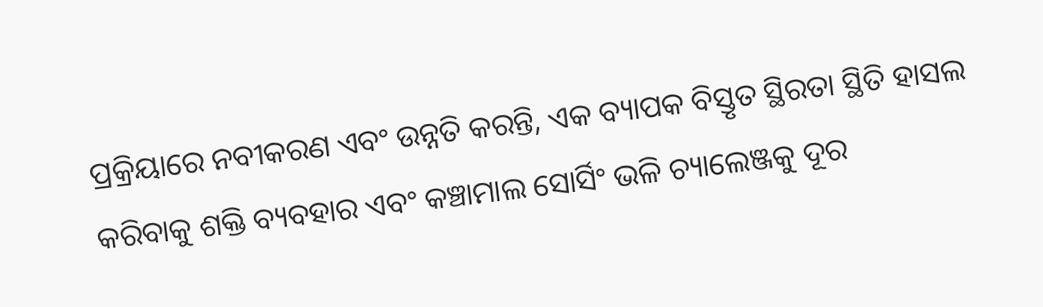ପ୍ରକ୍ରିୟାରେ ନବୀକରଣ ଏବଂ ଉନ୍ନତି କରନ୍ତି, ଏକ ବ୍ୟାପକ ବିସ୍ତୃତ ସ୍ଥିରତା ସ୍ଥିତି ହାସଲ କରିବାକୁ ଶକ୍ତି ବ୍ୟବହାର ଏବଂ କଞ୍ଚାମାଲ ସୋର୍ସିଂ ଭଳି ଚ୍ୟାଲେଞ୍ଜକୁ ଦୂର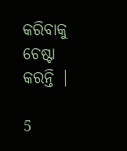କରିବାକୁ ଚେଷ୍ଟା କରନ୍ତି |

5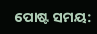ପୋଷ୍ଟ ସମୟ: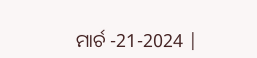ମାର୍ଚ -21-2024 |